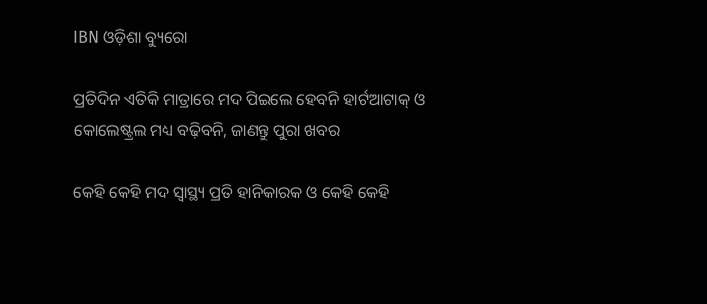IBN ଓଡ଼ିଶା ବ୍ୟୁରୋ

ପ୍ରତିଦିନ ଏତିକି ମାତ୍ରାରେ ମଦ ପିଇଲେ ହେବନି ହାର୍ଟଆଟାକ୍ ଓ କୋଲେଷ୍ଟ୍ରଲ ମଧ୍ୟ ବଢ଼ିବନି, ଜାଣନ୍ତୁ ପୁରା ଖବର

କେହି କେହି ମଦ ସ୍ବାସ୍ଥ୍ୟ ପ୍ରତି ହାନିକାରକ ଓ କେହି କେହି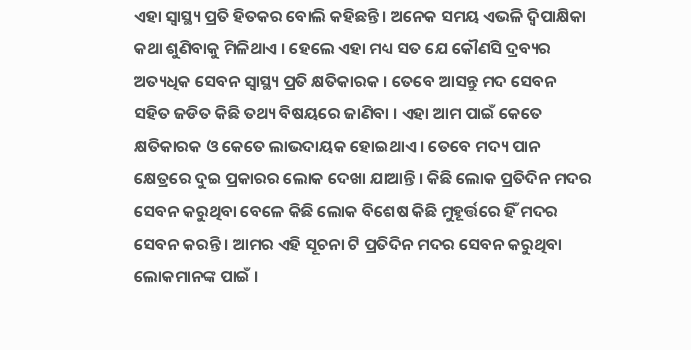ଏହା ସ୍ବାସ୍ଥ୍ୟ ପ୍ରତି ହିତକର ବୋଲି କହିଛନ୍ତି । ଅନେକ ସମୟ ଏଭଳି ଦ୍ୱିପାକ୍ଷିକା କଥା ଶୁଣିବାକୁ ମିଳିଥାଏ । ହେଲେ ଏହା ମଧ୍ୟ ସତ ଯେ କୌଣସି ଦ୍ରବ୍ୟର ଅତ୍ୟଧିକ ସେବନ ସ୍ବାସ୍ଥ୍ୟ ପ୍ରତି କ୍ଷତିକାରକ । ତେବେ ଆସନ୍ତୁ ମଦ ସେବନ ସହିତ ଜଡିତ କିଛି ତଥ୍ୟ ବିଷୟରେ ଜାଣିବା । ଏହା ଆମ ପାଇଁ କେତେ କ୍ଷତିକାରକ ଓ କେତେ ଲାଭଦାୟକ ହୋଇଥାଏ । ତେବେ ମଦ୍ୟ ପାନ କ୍ଷେତ୍ରରେ ଦୁଇ ପ୍ରକାରର ଲୋକ ଦେଖା ଯାଆନ୍ତି । କିଛି ଲୋକ ପ୍ରତିଦିନ ମଦର ସେବନ କରୁଥିବା ବେଳେ କିଛି ଲୋକ ବିଶେଷ କିଛି ମୁହୂର୍ତ୍ତରେ ହିଁ ମଦର ସେବନ କରନ୍ତି । ଆମର ଏହି ସୂଚନା ଟି ପ୍ରତିଦିନ ମଦର ସେବନ କରୁଥିବା ଲୋକମାନଙ୍କ ପାଇଁ ।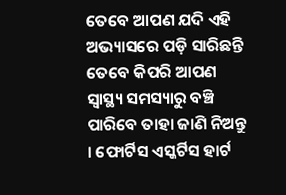ତେବେ ଆପଣ ଯଦି ଏହି ଅଭ୍ୟାସରେ ପଡ଼ି ସାରିଛନ୍ତି ତେବେ କିପରି ଆପଣ ସ୍ବାସ୍ଥ୍ୟ ସମସ୍ୟାରୁ ବଞ୍ଚି ପାରିବେ ତାହା ଜାଣି ନିଅନ୍ତୁ । ଫୋର୍ଟିସ ଏସ୍କର୍ଟିସ ହାର୍ଟ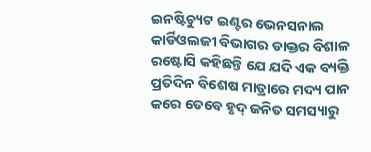ଇନଷ୍ଟିଚ୍ୟୁଟ ଇଣ୍ଟର ଭେନସନାଲ କାର୍ଡିଓଲଜୀ ବିଭାଗର ଡାକ୍ତର ବିଶାଳ ରଷ୍ଟୋସି କହିଛନ୍ତି ଯେ ଯଦି ଏକ ବ୍ୟକ୍ତି ପ୍ରତିଦିନ ବିଶେଷ ମାତ୍ରାରେ ମଦ୍ୟ ପାନ କରେ ତେବେ ହୃଦ୍ ଜନିତ ସମସ୍ୟାରୁ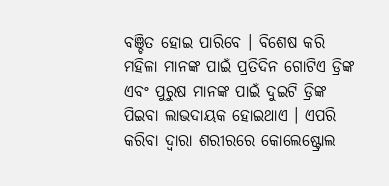ବଞ୍ଚିତ ହୋଇ ପାରିବେ । ବିଶେଷ କରି ମହିଳା ମାନଙ୍କ ପାଇଁ ପ୍ରତିଦିନ ଗୋଟିଏ ଡ୍ରିଙ୍କ ଏବଂ ପୁରୁଷ ମାନଙ୍କ ପାଇଁ ଦୁଇଟି ଡ୍ରିଙ୍କ ପିଇବା ଲାଭଦାୟକ ହୋଇଥାଏ । ଏପରି କରିବା ଦ୍ୱାରା ଶରୀରରେ କୋଲେଷ୍ଟ୍ରୋଲ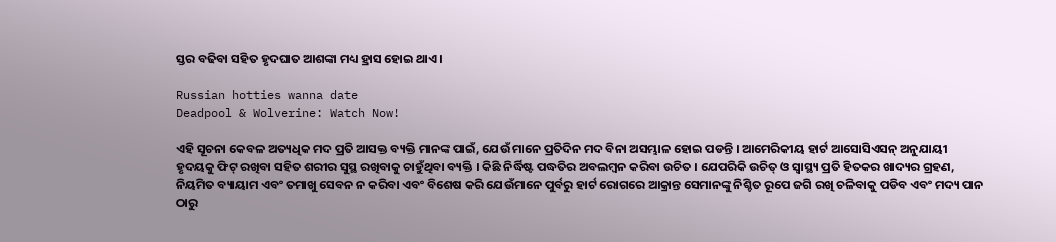ସ୍ତର ବଢିବା ସହିତ ହୃଦଘାତ ଆଶଙ୍କା ମଧ୍ୟ ହ୍ରାସ ହୋଇ ଥାଏ ।

Russian hotties wanna date
Deadpool & Wolverine: Watch Now!

ଏହି ସୂଚନା କେବଳ ଅତ୍ୟଧିକ ମଦ ପ୍ରତି ଆସକ୍ତ ବ୍ୟକ୍ତି ମାନଙ୍କ ପାଇଁ, ଯେଉଁ ମାନେ ପ୍ରତିଦିନ ମଦ ବିନା ଅସମ୍ଭାଳ ହୋଇ ପଡନ୍ତି । ଆମେରିକୀୟ ହାର୍ଟ ଆସୋସିଏସନ୍ ଅନୁଯାୟୀ ହୃଦୟକୁ ଫିଟ୍ ରଖିବା ସହିତ ଶରୀର ସୁସ୍ଥ ରଖିବାକୁ ଚାହୁଁଥିବା ବ୍ୟକ୍ତି । କିଛି ନିର୍ଦ୍ଧିଷ୍ଟ ପଦ୍ଧତିର ଅବଲମ୍ବନ କରିବା ଉଚିତ । ଯେପରିକି ଉଚିତ୍ ଓ ସ୍ବାସ୍ଥ୍ୟ ପ୍ରତି ହିତକର ଖାଦ୍ୟର ଗ୍ରହଣ, ନିୟମିତ ବ୍ୟାୟାମ ଏବଂ ତମାଖୁ ସେବନ ନ କରିବା ଏବଂ ବିଶେଷ କରି ଯେଉଁମାନେ ପୁର୍ବରୁ ହାର୍ଟ ରୋଗରେ ଆକ୍ରାନ୍ତ ସେମାନଙ୍କୁ ନିଶ୍ଚିତ ରୂପେ ଜଗି ରଖି ଚଳିବାକୁ ପଡିବ ଏବଂ ମଦ୍ୟ ପାନ ଠାରୁ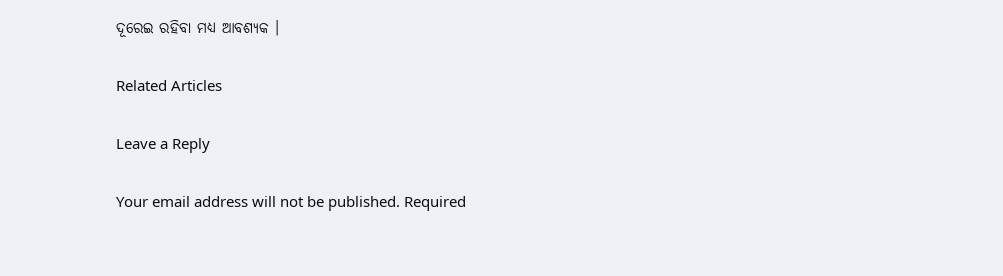ଦୂରେଇ ରହିବା ମଧ୍ୟ ଆବଶ୍ୟକ ।

Related Articles

Leave a Reply

Your email address will not be published. Required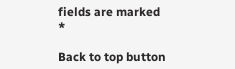fields are marked *

Back to top button